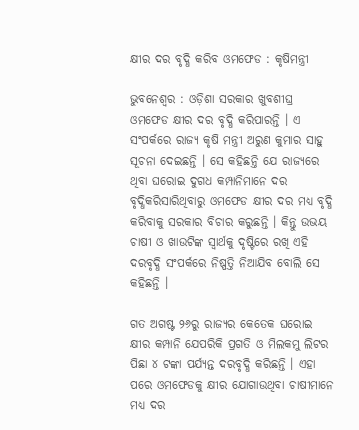କ୍ଷୀର ଦର ବୃଦ୍ଧି କରିବ ଓମଫେଡ : କୃଷିମନ୍ତ୍ରୀ

ଭୁବନେଶ୍ୱର : ଓଡ଼ିଶା ସରକାର ଖୁବଶୀଘ୍ର ଓମଫେଡ କ୍ଷୀର ଦର ବୃଦ୍ଧି କରିପାରନ୍ତି । ଏ ସଂପର୍କରେ ରାଜ୍ୟ କୃଷି ମନ୍ତ୍ରୀ ଅରୁଣ କୁମାର ସାହୁ ସୂଚନା ଦେଇଛନ୍ତି । ସେ କହିଛନ୍ତି ଯେ ରାଜ୍ୟରେ ଥିବା ଘରୋଇ ଦୁଗଧ କମ୍ପାନିମାନେ ଦର ବୃଦ୍ଧିକରିସାରିଥିବାରୁ ଓମଫେଡ କ୍ଷୀର ଦର ମଧ୍ୟ ବୃଦ୍ଧି କରିବାକୁ ସରକାର ବିଚାର କରୁଛନ୍ତି । କିନ୍ତୁ ଉଭୟ ଚାଷୀ ଓ ଖାଉଟିଙ୍କ ସ୍ୱାର୍ଥକୁ ଦୃଷ୍ଟିରେ ରଖି ଏହି ଦରବୃଦ୍ଧି ସଂପର୍କରେ ନିଷ୍ପତ୍ତି ନିଆଯିବ ବୋଲି ସେ କହିଛନ୍ତି ।

ଗତ ଅଗଷ୍ଟ ୨୬ରୁ ରାଜ୍ୟର କେତେକ ଘରୋଇ କ୍ଷୀର କମ୍ପାନି ଯେପରିକି ପ୍ରଗତି ଓ ମିଲକମୁ ଲିଟର ପିଛା ୪ ଟଙ୍କା ପର୍ଯ୍ୟନ୍ତ ଦରବୃଦ୍ଧି କରିଛନ୍ତି । ଏହା ପରେ ଓମଫେଡକୁ କ୍ଷୀର ଯୋଗାଉଥିବା ଚାଷୀମାନେ ମଧ୍ୟ ଦର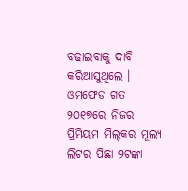ବଢାଇବାକୁ ଦାବି କରିଆସୁଥିଲେ । ଓମଫେଡ ଗତ ୨୦୧୭ରେ ନିଜର ପ୍ରିମିୟମ ମିଲ୍‌କର ମୂଲ୍ୟ ଲିଟର ପିଛା ୨ଟଙ୍କା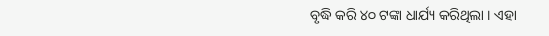ବୃଦ୍ଧି କରି ୪୦ ଟଙ୍କା ଧାର୍ଯ୍ୟ କରିଥିଲା । ଏହା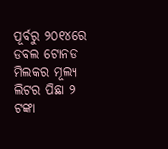ପୂର୍ବରୁ ୨୦୧୪ରେ ଡବଲ ଟୋନଡ ମିଲକର ମୂଲ୍ୟ ଲିଟର ପିଛା ୨ ଟଙ୍କା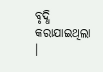ବୃଦ୍ଧି କରାଯାଇଥିଲା ।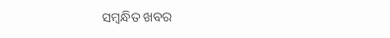ସମ୍ବନ୍ଧିତ ଖବର